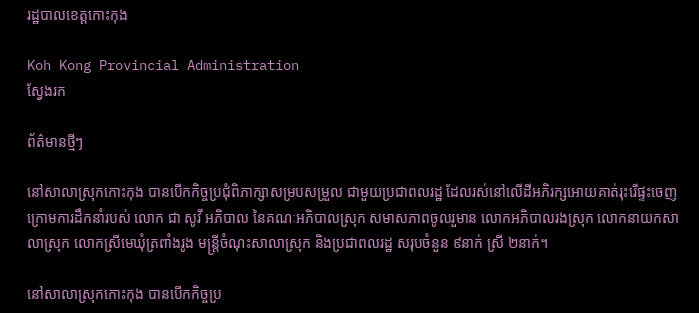រដ្ឋបាលខេត្តកោះកុង

Koh Kong Provincial Administration
ស្វែងរក

ព័ត៌មានថ្មីៗ

នៅសាលាស្រុកកោះកុង បានបើកកិច្ចប្រជុំពិភាក្សាសម្របសម្រួល ជាមួយប្រជាពលរដ្ឋ ដែលរស់នៅលើដីអភិរក្សអោយគាត់រុះរើផ្ទះចេញ ក្រោមការដឹកនាំរបស់ លោក ជា សូវី អភិបាល នៃគណៈអភិបាលស្រុក សមាសភាពចូលរួមាន លោកអភិបាលរងស្រុក លោកនាយកសាលាស្រុក លោកស្រីមេឃុំត្រពាំងរូង មន្រ្ដីចំណុះសាលាស្រុក និងប្រជាពលរដ្ឋ សរុបចំនួន ៩នាក់ ស្រី ២នាក់។

នៅសាលាស្រុកកោះកុង បានបើកកិច្ចប្រ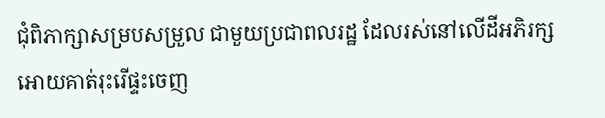ជុំពិភាក្សាសម្របសម្រួល ជាមួយប្រជាពលរដ្ឋ ដែលរស់នៅលើដីអភិរក្សអោយគាត់រុះរើផ្ទះចេញ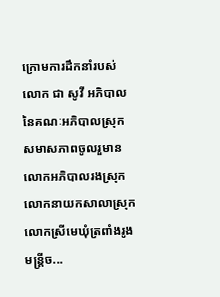ក្រោមការដឹកនាំរបស់ លោក ជា សូវី អភិបាល នៃគណៈអភិបាលស្រុក សមាសភាពចូលរួមាន លោកអភិបាលរងស្រុក លោកនាយកសាលាស្រុក លោកស្រីមេឃុំត្រពាំងរូង មន្រ្ដីច...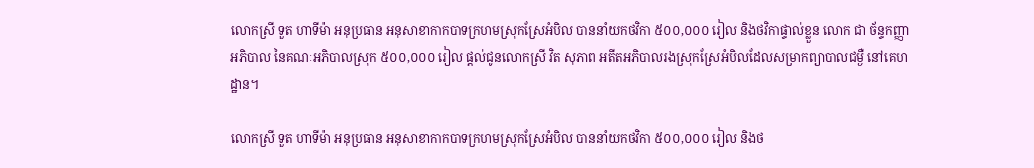លោកស្រី ទួត ហាទីម៉ា អនុប្រធាន អនុសាខាកាកបាទក្រហមស្រុកស្រែអំបិល បាននាំយកថវិកា ៥០០,០០០ រៀល និងថវិកាផ្ទាល់ខ្លួន លោក ជា ច័ន្ទកញ្ញា អភិបាល នៃគណៈអភិបាលស្រុក ៥០០,០០០ រៀល ផ្តល់ជូនលោកស្រី វិត សុភាព អតីតអភិបាលរងស្រុកស្រែអំបិលដែលសម្រាកព្យាបាលជម្ងឺ នៅគេហដ្ឋាន។

លោកស្រី ទួត ហាទីម៉ា អនុប្រធាន អនុសាខាកាកបាទក្រហមស្រុកស្រែអំបិល បាននាំយកថវិកា ៥០០,០០០ រៀល និងថ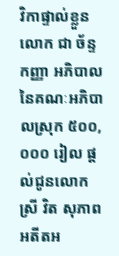វិកាផ្ទាល់ខ្លួន លោក ជា ច័ន្ទកញ្ញា អភិបាល នៃគណៈអភិបាលស្រុក ៥០០,០០០ រៀល ផ្តល់ជូនលោកស្រី វិត សុភាព អតីតអ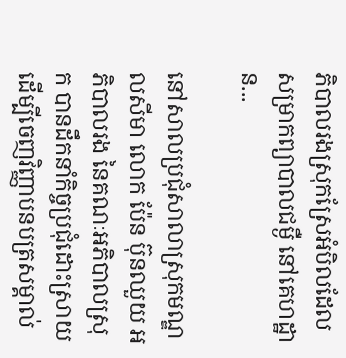ភិបាលរងស្រុកស្រែអំបិលដែលសម្រាកព្យាបាលជម្ងឺ នៅគេហដ្ឋាន...

នៅសាលប្រជុំសាលាស្រុកមណ្ឌលសីមា លោក ប៉ែន ប៊ុនឈួយ អភិបាលរង នៃគណៈអភិបាលស្រុក បានដឹកនាំកិច្ចប្រជុំដោះស្រាយ ដើម្បីចេញវិញ្ញាបនបត្រសម្គាល់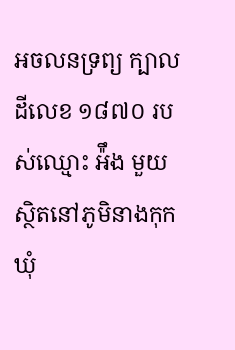អចលនទ្រព្យ ក្បាលដីលេខ ១៨៧០ របស់ឈ្មោះ អ៉ឹង មួយ ស្ថិតនៅភូមិនាងកុក ឃុំ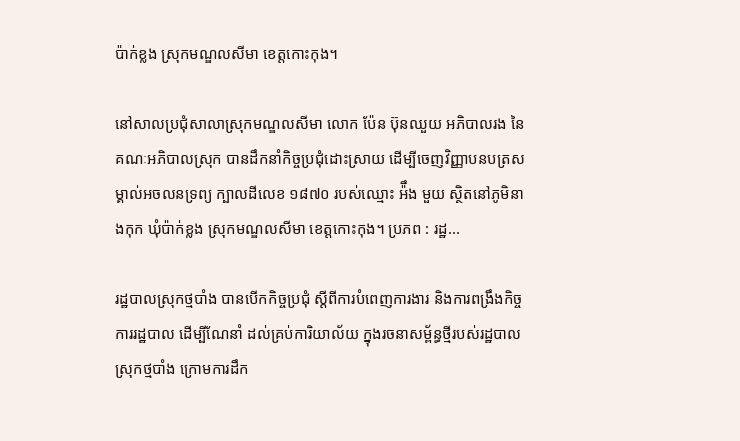ប៉ាក់ខ្លង ស្រុកមណ្ឌលសីមា ខេត្តកោះកុង។

នៅសាលប្រជុំសាលាស្រុកមណ្ឌលសីមា លោក ប៉ែន ប៊ុនឈួយ អភិបាលរង នៃគណៈអភិបាលស្រុក បានដឹកនាំកិច្ចប្រជុំដោះស្រាយ ដើម្បីចេញវិញ្ញាបនបត្រសម្គាល់អចលនទ្រព្យ ក្បាលដីលេខ ១៨៧០ របស់ឈ្មោះ អ៉ឹង មួយ ស្ថិតនៅភូមិនាងកុក ឃុំប៉ាក់ខ្លង ស្រុកមណ្ឌលសីមា ខេត្តកោះកុង។ ប្រភព : រដ្ឋ...

រដ្ឋបាលស្រុកថ្មបាំង បានបើកកិច្ចប្រជុំ ស្តីពីការបំពេញការងារ និងការពង្រឹងកិច្ចការរដ្ឋបាល ដើម្បីណែនាំ ដល់គ្រប់ការិយាល័យ ក្នុងរចនាសម្ព័ន្ធថ្មីរបស់រដ្ឋបាលស្រុកថ្មបាំង ក្រោមការដឹក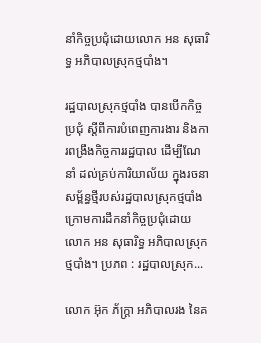នាំកិច្ចប្រជុំដោយលោក អន សុធារិទ្ធ អភិបាលស្រុកថ្មបាំង។

រដ្ឋបាលស្រុកថ្មបាំង បានបើកកិច្ចប្រជុំ ស្តីពីការបំពេញការងារ និងការពង្រឹងកិច្ចការរដ្ឋបាល ដើម្បីណែនាំ ដល់គ្រប់ការិយាល័យ ក្នុងរចនាសម្ព័ន្ធថ្មីរបស់រដ្ឋបាលស្រុកថ្មបាំង ក្រោមការដឹកនាំកិច្ចប្រជុំដោយលោក អន សុធារិទ្ធ អភិបាលស្រុកថ្មបាំង។ ប្រភព : រដ្ឋបាលស្រុក...

លោក អ៊ុក ភ័ក្ត្រា អភិបាលរង នៃគ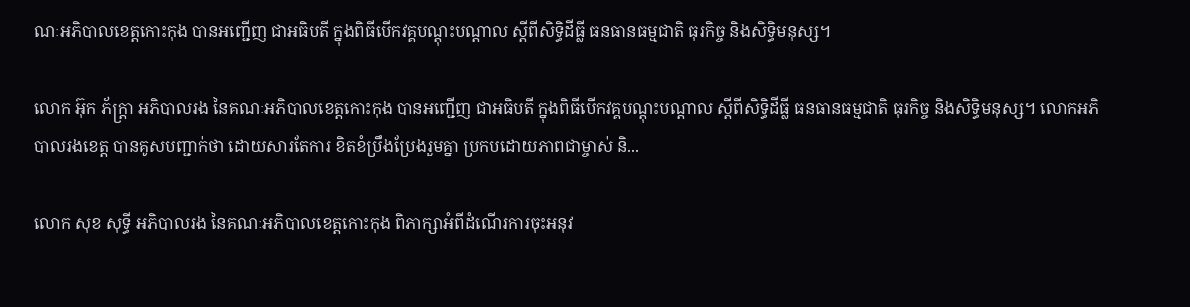ណៈអភិបាលខេត្តកោះកុង បានអញ្ជើញ ជាអធិបតី ក្នុងពិធីបើកវគ្គបណ្តុះបណ្តាល ស្តីពីសិទ្ធិដីធ្លី ធនធានធម្មជាតិ ធុរកិច្ច និងសិទ្ធិមនុស្ស។

លោក អ៊ុក ភ័ក្ត្រា អភិបាលរង នៃគណៈអភិបាលខេត្តកោះកុង បានអញ្ជើញ ជាអធិបតី ក្នុងពិធីបើកវគ្គបណ្តុះបណ្តាល ស្តីពីសិទ្ធិដីធ្លី ធនធានធម្មជាតិ ធុរកិច្ច និងសិទ្ធិមនុស្ស។ លោកអភិបាលរងខេត្ត បានគូសបញ្ជាក់ថា ដោយសារតែការ ខិតខំប្រឹងប្រែងរួមគ្នា ប្រកបដោយភាពជាម្ចាស់ និ...

លោក សុខ សុទ្ធី អភិបាលរង នៃគណៈអភិបាលខេត្តកោះកុង ពិភាក្សាអំពីដំណើរការចុះអនុវ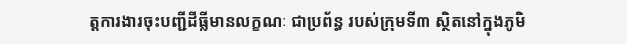ត្តការងារចុះបញ្ជីដីធ្លីមានលក្ខណៈ ជាប្រព័ន្ធ របស់ក្រុមទី៣ ស្ថិតនៅក្នុងភូមិ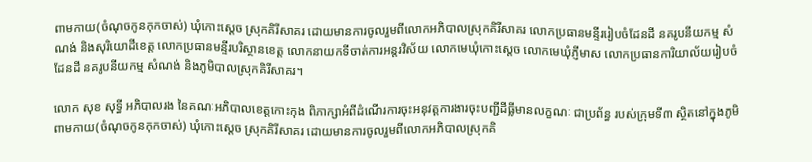ពាមកាយ(ចំណុចកូនកុកចាស់) ឃុំកោះស្តេច ស្រុកគិរីសាគរ ដោយមានការចូលរួមពីលោកអភិបាលស្រុកគិរីសាគរ លោកប្រធានមន្ទីររៀបចំដែនដី នគរូបនីយកម្ម សំណង់ និងសុរិយោដីខេត្ត លោកប្រធានមន្ទីរបរិស្ថានខេត្ត លោកនាយកទីចាត់ការអន្តរវិស័យ លោកមេឃុំកោះស្តេច លោកមេឃុំភ្ញីមាស លោកប្រធានការិយាល័យរៀបចំដែនដី នគរូបនីយកម្ម សំណង់ និងភូមិបាលស្រុកគិរីសាគរ។

លោក សុខ សុទ្ធី អភិបាលរង នៃគណៈអភិបាលខេត្តកោះកុង ពិភាក្សាអំពីដំណើរការចុះអនុវត្តការងារចុះបញ្ជីដីធ្លីមានលក្ខណៈ ជាប្រព័ន្ធ របស់ក្រុមទី៣ ស្ថិតនៅក្នុងភូមិពាមកាយ(ចំណុចកូនកុកចាស់) ឃុំកោះស្តេច ស្រុកគិរីសាគរ ដោយមានការចូលរួមពីលោកអភិបាលស្រុកគិ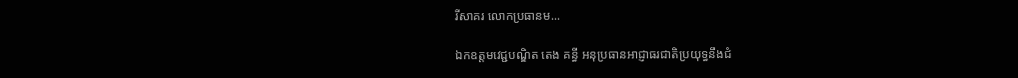រីសាគរ លោកប្រធានម...

ឯកឧត្តមវេជ្ជបណ្ឌិត តេង គន្ធី អនុប្រធានអាជ្ញាធរជាតិប្រយុទ្ធនឹងជំ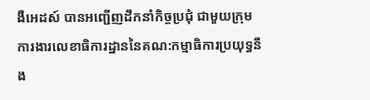ងឺអេដស៍ បានអញ្ជើញដឹកនាំកិច្ចប្រជុំ ជាមួយក្រុមការងារលេខាធិការដ្ឋាននៃគណ:កម្មាធិការប្រយុទ្ធនឹង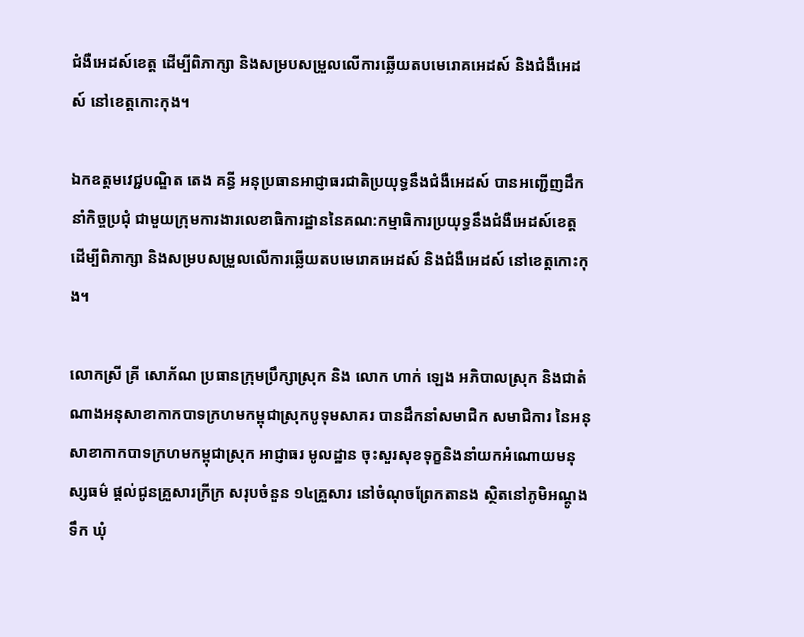ជំងឺអេដស៍ខេត្ត ដើម្បីពិភាក្សា និងសម្របសម្រួលលើការឆ្លើយតបមេរោគអេដស៍ និងជំងឺអេដស៍ នៅខេត្តកោះកុង។

ឯកឧត្តមវេជ្ជបណ្ឌិត តេង គន្ធី អនុប្រធានអាជ្ញាធរជាតិប្រយុទ្ធនឹងជំងឺអេដស៍ បានអញ្ជើញដឹកនាំកិច្ចប្រជុំ ជាមួយក្រុមការងារលេខាធិការដ្ឋាននៃគណ:កម្មាធិការប្រយុទ្ធនឹងជំងឺអេដស៍ខេត្ត ដើម្បីពិភាក្សា និងសម្របសម្រួលលើការឆ្លើយតបមេរោគអេដស៍ និងជំងឺអេដស៍ នៅខេត្តកោះកុង។

លោកស្រី គ្រី សោភ័ណ ប្រធានក្រុមប្រឹក្សាស្រុក និង លោក ហាក់ ឡេង អភិបាលស្រុក និងជាតំណាងអនុសាខាកាកបាទក្រហមកម្ពុជាស្រុកបូទុមសាគរ បានដឹកនាំសមាជិក សមាជិការ នៃអនុសាខាកាកបាទក្រហមកម្ពុជាស្រុក អាជ្ញាធរ មូលដ្ឋាន ចុះសួរសុខទុក្ខនិងនាំយកអំណោយមនុស្សធម៌ ផ្តល់ជូនគ្រួសារក្រីក្រ សរុបចំនួន ១៤គ្រួសារ នៅចំណុចព្រែកតានង ស្ថិតនៅភូមិអណ្ដូងទឹក ឃុំ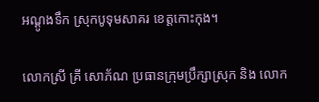អណ្ដូងទឹក ស្រុកបូទុមសាគរ ខេត្តកោះកុង។

លោកស្រី គ្រី សោភ័ណ ប្រធានក្រុមប្រឹក្សាស្រុក និង លោក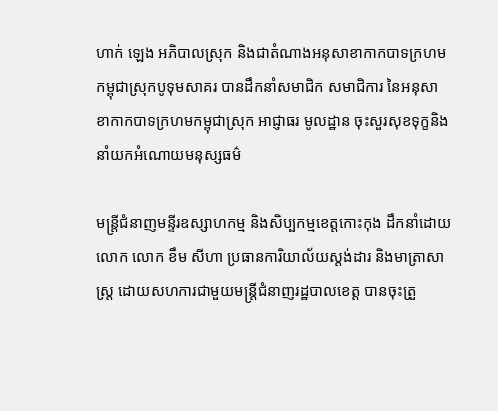ហាក់ ឡេង អភិបាលស្រុក និងជាតំណាងអនុសាខាកាកបាទក្រហមកម្ពុជាស្រុកបូទុមសាគរ បានដឹកនាំសមាជិក សមាជិការ នៃអនុសាខាកាកបាទក្រហមកម្ពុជាស្រុក អាជ្ញាធរ មូលដ្ឋាន ចុះសួរសុខទុក្ខនិងនាំយកអំណោយមនុស្សធម៌

មន្ត្រីជំនាញមន្ទីរឧស្សាហកម្ម និងសិប្បកម្មខេត្តកោះកុង ដឹកនាំដោយលោក លោក ខឹម សីហា ប្រធានការិយាល័យស្តង់ដារ និងមាត្រាសាស្ត្រ ដោយសហការជាមួយមន្រ្តីជំនាញរដ្ឋបាលខេត្ត បានចុះត្រួ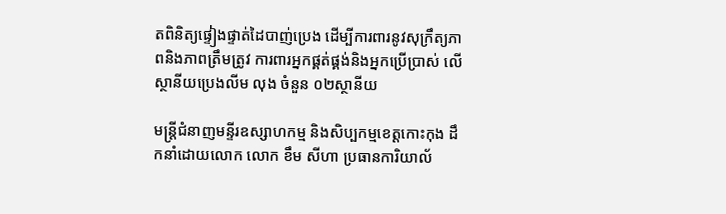តពិនិត្យផ្ទៀងផ្ទាត់ដៃបាញ់ប្រេង ដើម្បីការពារនូវសុក្រឹត្យភាពនិងភាពត្រឹមត្រូវ ការពារអ្នកផ្គត់ផ្គង់និងអ្នកប្រើប្រាស់ លើស្ថានីយប្រេងលីម លុង ចំនួន ០២ស្ថានីយ

មន្ត្រីជំនាញមន្ទីរឧស្សាហកម្ម និងសិប្បកម្មខេត្តកោះកុង ដឹកនាំដោយលោក លោក ខឹម សីហា ប្រធានការិយាល័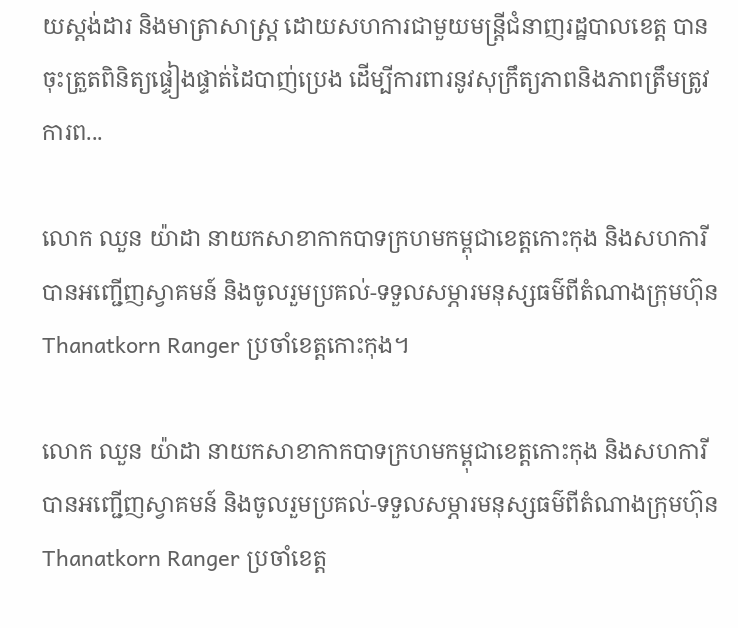យស្តង់ដារ និងមាត្រាសាស្ត្រ ដោយសហការជាមួយមន្រ្តីជំនាញរដ្ឋបាលខេត្ត បានចុះត្រួតពិនិត្យផ្ទៀងផ្ទាត់ដៃបាញ់ប្រេង ដើម្បីការពារនូវសុក្រឹត្យភាពនិងភាពត្រឹមត្រូវ ការព...

លោក ឈួន យ៉ាដា នាយកសាខាកាកបាទក្រហមកម្ពុជាខេត្តកោះកុង និងសហការី បានអញ្ជើញស្វាគមន៍ និងចូលរួមប្រគល់-ទទួលសម្ភារមនុស្សធម៌ពីតំណាងក្រុមហ៊ុន Thanatkorn Ranger ប្រចាំខេត្តកោះកុង។

លោក ឈួន យ៉ាដា នាយកសាខាកាកបាទក្រហមកម្ពុជាខេត្តកោះកុង និងសហការី បានអញ្ជើញស្វាគមន៍ និងចូលរួមប្រគល់-ទទួលសម្ភារមនុស្សធម៌ពីតំណាងក្រុមហ៊ុន Thanatkorn Ranger ប្រចាំខេត្ត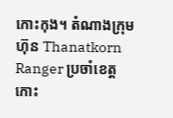កោះកុង។ តំណាងក្រុមហ៊ុន Thanatkorn Ranger ប្រចាំខេត្តកោះ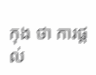កុង ថា ការផ្តល់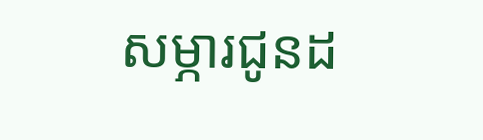សម្ភារជូនដ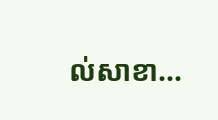ល់សាខា...